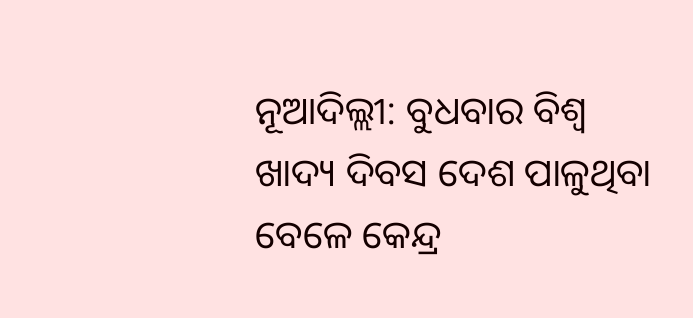ନୂଆଦିଲ୍ଲୀ: ବୁଧବାର ବିଶ୍ବ ଖାଦ୍ୟ ଦିବସ ଦେଶ ପାଳୁଥିବା ବେଳେ କେନ୍ଦ୍ର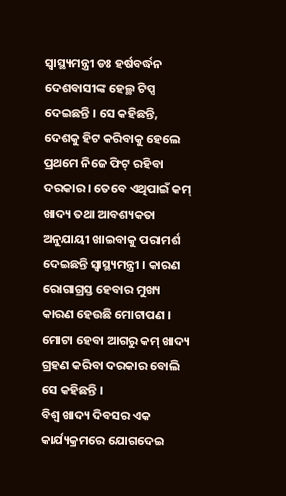ସ୍ବାସ୍ଥ୍ୟମନ୍ତ୍ରୀ ଡଃ ହର୍ଷବର୍ଦ୍ଧନ ଦେଶବାସୀଙ୍କ ହେଲ୍ଥ ଟିପ୍ସ ଦେଇଛନ୍ତି । ସେ କହିଛନ୍ତି, ଦେଶକୁ ହିଟ କରିବାକୁ ହେଲେ ପ୍ରଥମେ ନିଜେ ଫିଟ୍ ରହିବା ଦରକାର । ତେବେ ଏଥିପାଇଁ କମ୍ ଖାଦ୍ୟ ତଥା ଆବଶ୍ୟକତା ଅନୁଯାୟୀ ଖାଇବାକୁ ପରାମର୍ଶ ଦେଇଛନ୍ତି ସ୍ବାସ୍ଥ୍ୟମନ୍ତ୍ରୀ । କାରଣ ରୋଗାଗ୍ରସ୍ତ ହେବାର ମୁଖ୍ୟ କାରଣ ହେଉଛି ମୋଟାପଣ । ମୋଟା ହେବା ଆଗରୁ କମ୍ ଖାଦ୍ୟ ଗ୍ରହଣ କରିବା ଦରକାର ବୋଲି ସେ କହିଛନ୍ତି ।
ବିଶ୍ବ ଖାଦ୍ୟ ଦିବସର ଏକ କାର୍ଯ୍ୟକ୍ରମରେ ଯୋଗଦେଇ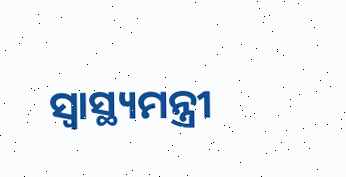ସ୍ବାସ୍ଥ୍ୟମନ୍ତ୍ରୀ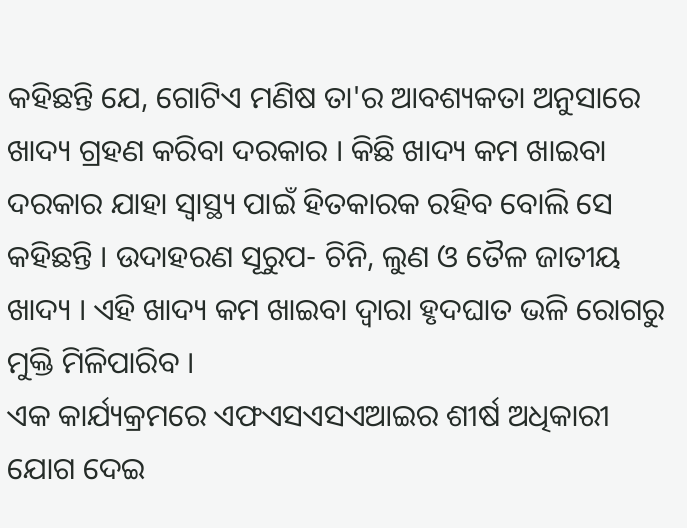କହିଛନ୍ତି ଯେ, ଗୋଟିଏ ମଣିଷ ତା'ର ଆବଶ୍ୟକତା ଅନୁସାରେ ଖାଦ୍ୟ ଗ୍ରହଣ କରିବା ଦରକାର । କିଛି ଖାଦ୍ୟ କମ ଖାଇବା ଦରକାର ଯାହା ସ୍ବାସ୍ଥ୍ୟ ପାଇଁ ହିତକାରକ ରହିବ ବୋଲି ସେ କହିଛନ୍ତି । ଉଦାହରଣ ସୂରୁପ- ଚିନି, ଲୁଣ ଓ ତୈଳ ଜାତୀୟ ଖାଦ୍ୟ । ଏହି ଖାଦ୍ୟ କମ ଖାଇବା ଦ୍ବାରା ହୃଦଘାତ ଭଳି ରୋଗରୁ ମୁକ୍ତି ମିଳିପାରିବ ।
ଏକ କାର୍ଯ୍ୟକ୍ରମରେ ଏଫଏସଏସଏଆଇର ଶୀର୍ଷ ଅଧିକାରୀ ଯୋଗ ଦେଇ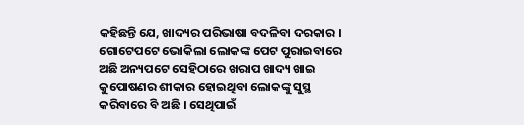କହିଛନ୍ତି ଯେ, ଖାଦ୍ୟର ପରିଭାଷା ବଦଳିବା ଦରକାର । ଗୋଟେପଟେ ଭୋକିଲା ଲୋକଙ୍କ ପେଟ ପୁରାଇବାରେ ଅଛି ଅନ୍ୟପଟେ ସେହିଠାରେ ଖରାପ ଖାଦ୍ୟ ଖାଇ କୁପୋଷଣର ଶୀକାର ହୋଇଥିବା ଲୋକଙ୍କୁ ସୁସ୍ଥ କରିବାରେ ବି ଅଛି । ସେଥିପାଇଁ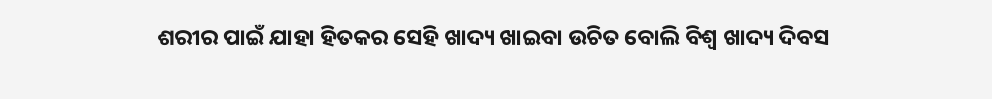ଶରୀର ପାଇଁ ଯାହା ହିତକର ସେହି ଖାଦ୍ୟ ଖାଇବା ଉଚିତ ବୋଲି ବିଶ୍ବ ଖାଦ୍ୟ ଦିବସ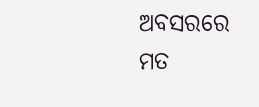ଅବସରରେ ମତ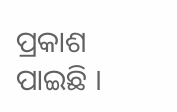ପ୍ରକାଶ ପାଇଛି ।